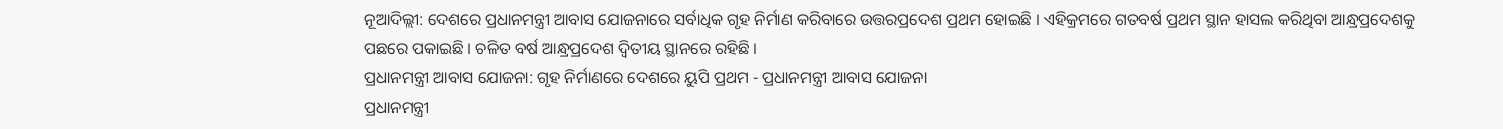ନୂଆଦିଲ୍ଲୀ: ଦେଶରେ ପ୍ରଧାନମନ୍ତ୍ରୀ ଆବାସ ଯୋଜନାରେ ସର୍ବାଧିକ ଗୃହ ନିର୍ମାଣ କରିବାରେ ଉତ୍ତରପ୍ରଦେଶ ପ୍ରଥମ ହୋଇଛି । ଏହିକ୍ରମରେ ଗତବର୍ଷ ପ୍ରଥମ ସ୍ଥାନ ହାସଲ କରିଥିବା ଆନ୍ଧ୍ରପ୍ରଦେଶକୁ ପଛରେ ପକାଇଛି । ଚଳିତ ବର୍ଷ ଆନ୍ଧ୍ରପ୍ରଦେଶ ଦ୍ବିତୀୟ ସ୍ଥାନରେ ରହିଛି ।
ପ୍ରଧାନମନ୍ତ୍ରୀ ଆବାସ ଯୋଜନା: ଗୃହ ନିର୍ମାଣରେ ଦେଶରେ ୟୁପି ପ୍ରଥମ - ପ୍ରଧାନମନ୍ତ୍ରୀ ଆବାସ ଯୋଜନା
ପ୍ରଧାନମନ୍ତ୍ରୀ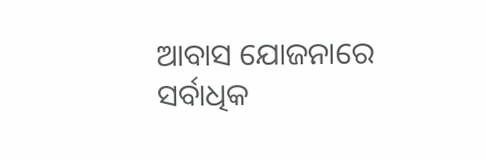ଆବାସ ଯୋଜନାରେ ସର୍ବାଧିକ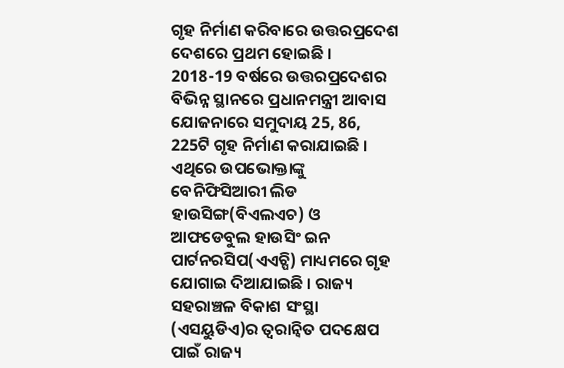ଗୃହ ନିର୍ମାଣ କରିବାରେ ଉତ୍ତରପ୍ରଦେଶ ଦେଶରେ ପ୍ରଥମ ହୋଇଛି ।
2018-19 ବର୍ଷରେ ଉତ୍ତରପ୍ରଦେଶର ବିଭିନ୍ନ ସ୍ଥାନରେ ପ୍ରଧାନମନ୍ତ୍ରୀ ଆବାସ ଯୋଜନାରେ ସମୁଦାୟ 25, 86, 225ଟି ଗୃହ ନିର୍ମାଣ କରାଯାଇଛି । ଏଥିରେ ଉପଭୋକ୍ତାଙ୍କୁ ବେନିଫିସିଆରୀ ଲିଡ ହାଉସିଙ୍ଗ(ବିଏଲଏଚ) ଓ ଆଫଡେବୁଲ ହାଉସିଂ ଇନ ପାର୍ଟନରସିପ(ଏଏଚ୍ପି) ମାଧ୍ୟମରେ ଗୃହ ଯୋଗାଇ ଦିଆଯାଇଛି । ରାଜ୍ୟ ସହରାଞ୍ଚଳ ବିକାଶ ସଂସ୍ଥା (ଏସୟୁଡିଏ)ର ତ୍ବରାନ୍ବିତ ପଦକ୍ଷେପ ପାଇଁ ରାଜ୍ୟ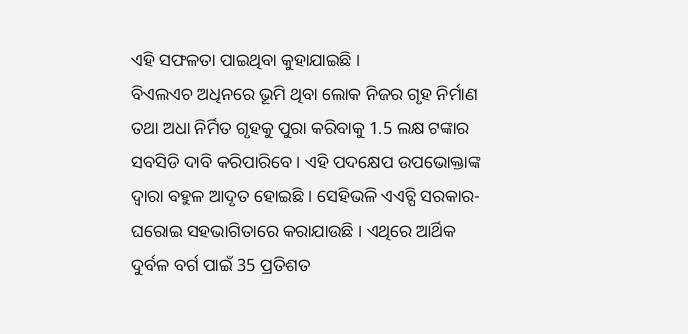ଏହି ସଫଳତା ପାଇଥିବା କୁହାଯାଇଛି ।
ବିଏଲଏଚ ଅଧିନରେ ଭୂମି ଥିବା ଲୋକ ନିଜର ଗୃହ ନିର୍ମାଣ ତଥା ଅଧା ନିର୍ମିତ ଗୃହକୁ ପୁରା କରିବାକୁ 1.5 ଲକ୍ଷ ଟଙ୍କାର ସବସିଡି ଦାବି କରିପାରିବେ । ଏହି ପଦକ୍ଷେପ ଉପଭୋକ୍ତାଙ୍କ ଦ୍ବାରା ବହୁଳ ଆଦୃତ ହୋଇଛି । ସେହିଭଳି ଏଏଚ୍ପି ସରକାର-ଘରୋଇ ସହଭାଗିତାରେ କରାଯାଉଛି । ଏଥିରେ ଆର୍ଥିକ ଦୁର୍ବଳ ବର୍ଗ ପାଇଁ 35 ପ୍ରତିଶତ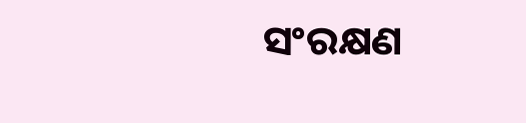ସଂରକ୍ଷଣ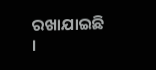ରଖାଯାଇଛି ।